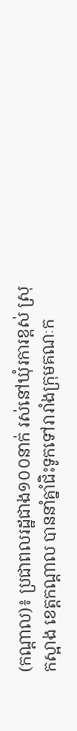(កណ្តាល)៖ ប្រជាពលរដ្ឋជាង១០០នាក់ រស់នៅឃុំរការខ្ពស់ ស្រុកស្អាង ខេត្តកណ្តាល បាននាំគ្នាំជិះទូកទៅរារាំងក្រុមគណៈក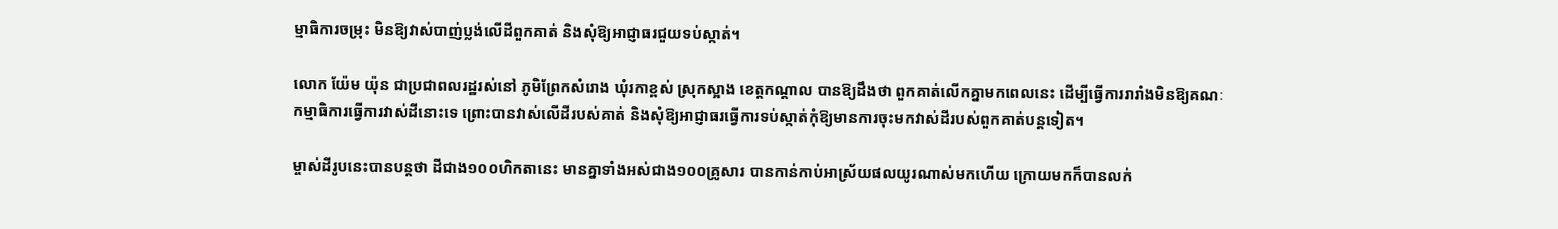ម្មាធិការចម្រុះ មិនឱ្យវាស់បាញ់ប្លង់លើដីពួកគាត់ និងសុំឱ្យអាជ្ញាធរជួយទប់ស្កាត់។

លោក យ៉ែម យ៉ុន ជាប្រជាពលរដ្ឋរស់នៅ ភូមិព្រែកសំរោង ឃុំរកាខ្ពស់ ស្រុកស្អាង ខេត្តកណ្តាល បានឱ្យដឹងថា ពួកគាត់លើកគ្នាមកពេលនេះ ដើម្បីធ្វើការរារាំងមិនឱ្យគណៈកម្មាធិការធ្វើការវាស់ដីនោះទេ ព្រោះបានវាស់លើដីរបស់គាត់ និងសុំឱ្យអាជ្ញាធរធ្វើការទប់ស្កាត់កុំឱ្យមានការចុះមកវាស់ដីរបស់ពួកគាត់បន្តទៀត។

ម្ចាស់ដីរូបនេះបានបន្តថា ដីជាង១០០ហិកតានេះ មានគ្នាទាំងអស់ជាង១០០គ្រូសារ បានកាន់កាប់អាស្រ័យផលយូរណាស់មកហើយ ក្រោយមកក៏បានលក់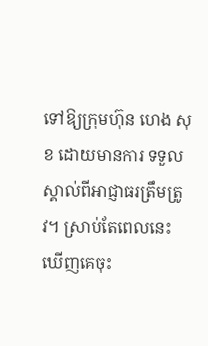ទៅឱ្យក្រុមហ៊ុន ហេង សុខ ដោយមានការ ទទួលស្គាល់ពីអាជ្ញាធរត្រឹមត្រូវ។ ស្រាប់តែពេលនេះ ឃើញគេចុះ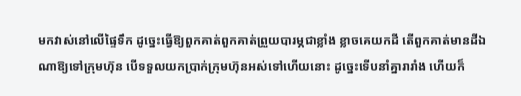មកវាស់នៅលើផ្ទៃទឹក ដូច្នេះធ្វើឱ្យពួកគាត់ពួកគាត់ព្រួយបារម្ភជាខ្លាំង ខ្លាចគេយកដី តើពួកគាត់មានដីឯណាឱ្យទៅក្រុមហ៊ុន បើទទួលយកប្រាក់ក្រុមហ៊ុនអស់ទៅហើយនោះ ដូច្នេះទើបនាំគ្នារារាំង ហើយក៏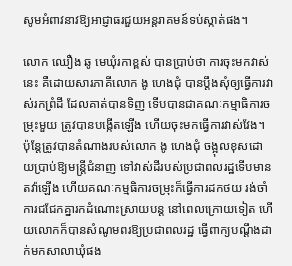សូមអំពាវនាវឱ្យអាជ្ញាធរជួយអន្តរាគមន៍ទប់ស្កាត់ផង។

លោក ឈឿង ឆូ មេឃុំរកាខ្ពស់ បានប្រាប់ថា ការចុះមកវាស់នេះ គឺដោយសារភាគីលោក ងូ ហេងជុំ បានប្តឹងសុំឲ្យធ្វើការវាស់រកព្រំដី ដែលគាត់បានទិញ ទើបបានជាគណៈកម្មាធិការចម្រុះមួយ ត្រូវបានបង្កើតឡើង ហើយចុះមកធ្វើការវាស់វែង។ ប៉ុន្តែត្រូវបានតំណាងរបស់លោក ងូ ហេងជុំ ចង្អុលខុសដោយប្រាប់ឱ្យមន្ត្រីជំនាញ ទៅវាស់ដីរបស់ប្រជាពលរដ្ឋទើបមានតវ៉ាឡើង ហើយគណៈកម្មធិការចម្រុះក៏ធ្វើការដកថយ រង់ចាំការជជែកគ្នារកដំណោះស្រាយបន្ត នៅពេលក្រោយទៀត ហើយលោកក៏បានសំណូមពរឱ្យប្រជាពលរដ្ឋ ធ្វើពាក្យបណ្តឹងដាក់មកសាលាឃុំផង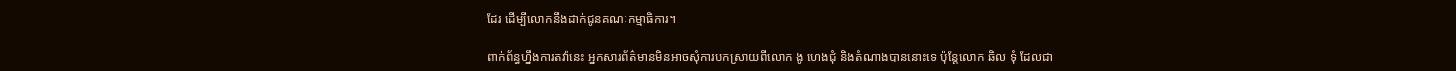ដែរ ដើម្បីលោកនឹងដាក់ជូនគណៈកម្មាធិការ។

ពាក់ព័ន្ធហ្នឹងការតវ៉ានេះ អ្នកសារព័ត៌មានមិនអាចសុំការបកស្រាយពីលោក ងូ ហេងជុំ និងតំណាងបាននោះទេ ប៉ុន្តែលោក ឆិល ទុំ ដែលជា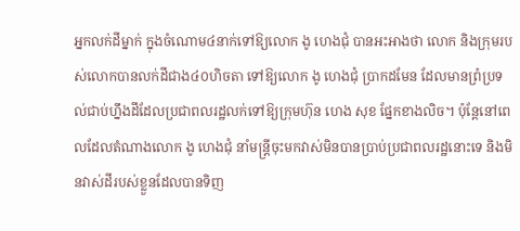អ្នកលក់ដីម្នាក់ ក្នុងចំណោម៤នាក់ទៅឱ្យលោក ងូ ហេងជុំ បានអះអាងថា លោក និងក្រុមរបស់លោកបានលក់ដីជាង៤០ហិចតា ទៅឱ្យលោក ងូ ហេងជុំ ប្រាកដមែន ដែលមានព្រំប្រទល់ជាប់ហ្នឹងដីដែលប្រជាពលរដ្ឋលក់ទៅឱ្យក្រុមហ៊ុន ហេង សុខ ផ្នែកខាងលិច។ ប៉ុន្តែនៅពេលដែលតំណាងលោក ងូ ហេងជុំ នាំមន្ត្រីចុះមកវាស់មិនបានប្រាប់ប្រជាពលរដ្ឋនោះទេ និងមិនវាស់ដីរបស់ខ្លួនដែលបានទិញ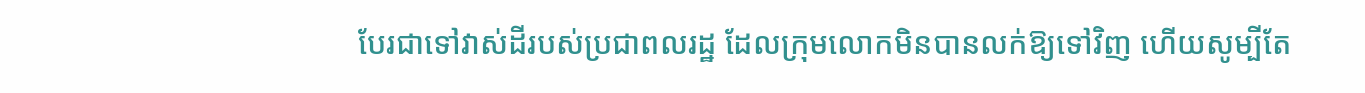បែរជាទៅវាស់ដីរបស់ប្រជាពលរដ្ឋ ដែលក្រុមលោកមិនបានលក់ឱ្យទៅវិញ ហើយសូម្បីតែ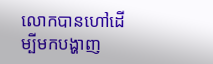លោកបានហៅដើម្បីមកបង្ហាញ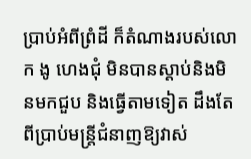ប្រាប់អំពីព្រំដី ក៏តំណាងរបស់លោក ងូ ហេងជុំ មិនបានស្តាប់និងមិនមកជួប និងធ្វើតាមទៀត ដឹងតែពីប្រាប់មន្ត្រីជំនាញឱ្យវាស់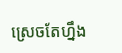ស្រេចតែហ្នឹង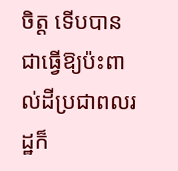ចិត្ត ទើបបានជាធ្វើឱ្យប៉ះពាល់ដីប្រជាពលរដ្ឋក៏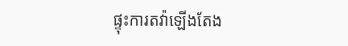ផ្ទុះការតវ៉ាឡើងតែង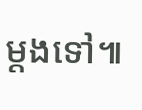ម្តងទៅ៕